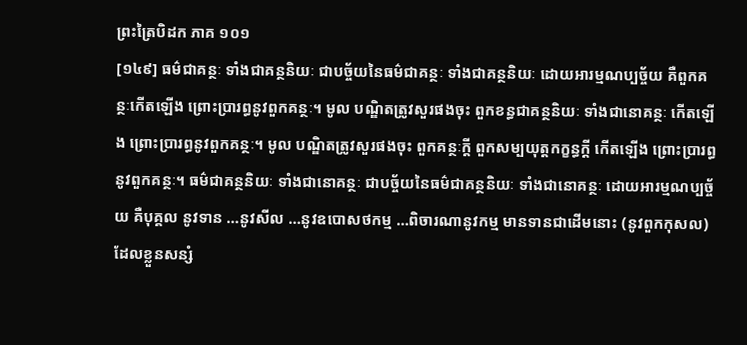ព្រះត្រៃបិដក ភាគ ១០១
[១៤៩] ធម៌ជាគន្ថៈ ទាំងជាគន្ថនិយៈ ជាបច្ច័យនៃធម៌ជាគន្ថៈ ទាំងជាគន្ថនិយៈ ដោយអារម្មណប្បច្ច័យ គឺពួកគន្ថៈកើតឡើង ព្រោះប្រារព្ធនូវពួកគន្ថៈ។ មូល បណ្ឌិតត្រូវសួរផងចុះ ពួកខន្ធជាគន្ថនិយៈ ទាំងជានោគន្ថៈ កើតឡើង ព្រោះប្រារព្ធនូវពួកគន្ថៈ។ មូល បណ្ឌិតត្រូវសួរផងចុះ ពួកគន្ថៈក្តី ពួកសម្បយុត្តកក្ខន្ធក្តី កើតឡើង ព្រោះប្រារព្ធនូវពួកគន្ថៈ។ ធម៌ជាគន្ថនិយៈ ទាំងជានោគន្ថៈ ជាបច្ច័យនៃធម៌ជាគន្ថនិយៈ ទាំងជានោគន្ថៈ ដោយអារម្មណប្បច្ច័យ គឺបុគ្គល នូវទាន …នូវសីល …នូវឧបោសថកម្ម …ពិចារណានូវកម្ម មានទានជាដើមនោះ (នូវពួកកុសល) ដែលខ្លួនសន្សំ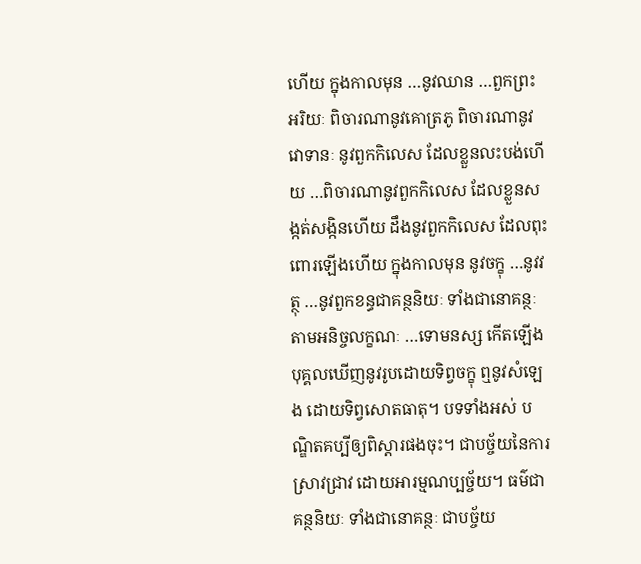ហើយ ក្នុងកាលមុន …នូវឈាន …ពួកព្រះអរិយៈ ពិចារណានូវគោត្រភូ ពិចារណានូវវោទានៈ នូវពួកកិលេស ដែលខ្លួនលះបង់ហើយ …ពិចារណានូវពួកកិលេស ដែលខ្លួនសង្កត់សង្កិនហើយ ដឹងនូវពួកកិលេស ដែលពុះពោរឡើងហើយ ក្នុងកាលមុន នូវចក្ខុ …នូវវត្ថុ …នូវពួកខន្ធជាគន្ថនិយៈ ទាំងជានោគន្ថៈ តាមអនិច្ចលក្ខណៈ …ទោមនស្ស កើតឡើង បុគ្គលឃើញនូវរូបដោយទិព្វចក្ខុ ឮនូវសំឡេង ដោយទិព្វសោតធាតុ។ បទទាំងអស់ បណ្ឌិតគប្បីឲ្យពិស្តារផងចុះ។ ជាបច្ច័យនៃការស្រាវជ្រាវ ដោយអារម្មណប្បច្ច័យ។ ធម៌ជាគន្ថនិយៈ ទាំងជានោគន្ថៈ ជាបច្ច័យ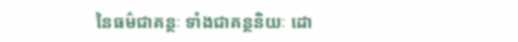នៃធម៌ជាគន្ថៈ ទាំងជាគន្ថនិយៈ ដោ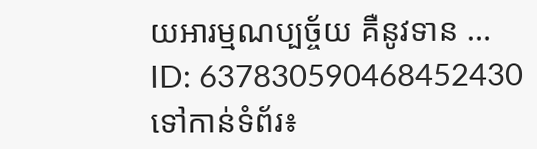យអារម្មណប្បច្ច័យ គឺនូវទាន …
ID: 637830590468452430
ទៅកាន់ទំព័រ៖